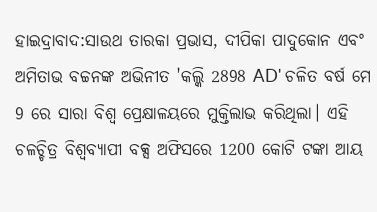ହାଇଦ୍ରାବାଦ:ସାଉଥ ତାରକା ପ୍ରଭାସ, ଦୀପିକା ପାଦୁକୋନ ଏବଂ ଅମିତାଭ ବଚ୍ଚନଙ୍କ ଅଭିନୀତ 'କଲ୍କି 2898 AD' ଚଳିତ ବର୍ଷ ମେ 9 ରେ ସାରା ବିଶ୍ୱ ପ୍ରେକ୍ଷାଳୟରେ ମୁକ୍ତିଲାଭ କରିଥିଲା। ଏହି ଚଳଚ୍ଚିତ୍ର ବିଶ୍ୱବ୍ୟାପୀ ବକ୍ସ ଅଫିସରେ 1200 କୋଟି ଟଙ୍କା ଆୟ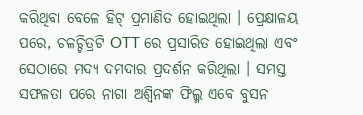କରିଥିବା ବେଳେ ହିଟ୍ ପ୍ରମାଣିତ ହୋଇଥିଲା । ପ୍ରେକ୍ଷାଳୟ ପରେ, ଚଳଚ୍ଚିତ୍ରଟି OTT ରେ ପ୍ରସାରିତ ହୋଇଥିଲା ଏବଂ ସେଠାରେ ମଦ୍ୟ ଦମଦାର ପ୍ରଦର୍ଶନ କରିଥିଲା । ସମସ୍ତ ସଫଳତା ପରେ ନାଗା ଅଶ୍ୱିନଙ୍କ ଫିଲ୍ମ ଏବେ ବୁସନ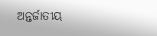ଅନ୍ତର୍ଜାତୀୟ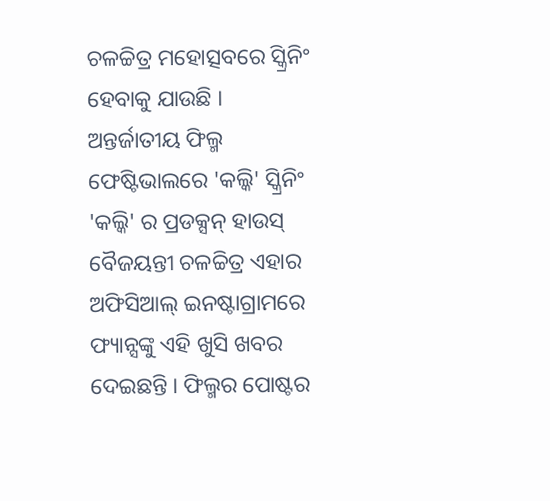ଚଳଚ୍ଚିତ୍ର ମହୋତ୍ସବରେ ସ୍କ୍ରିନିଂ ହେବାକୁ ଯାଉଛି ।
ଅନ୍ତର୍ଜାତୀୟ ଫିଲ୍ମ ଫେଷ୍ଟିଭାଲରେ 'କଲ୍କି' ସ୍କ୍ରିନିଂ
'କଲ୍କି' ର ପ୍ରଡକ୍ସନ୍ ହାଉସ୍ ବୈଜୟନ୍ତୀ ଚଳଚ୍ଚିତ୍ର ଏହାର ଅଫିସିଆଲ୍ ଇନଷ୍ଟାଗ୍ରାମରେ ଫ୍ୟାନ୍ସଙ୍କୁ ଏହି ଖୁସି ଖବର ଦେଇଛନ୍ତି । ଫିଲ୍ମର ପୋଷ୍ଟର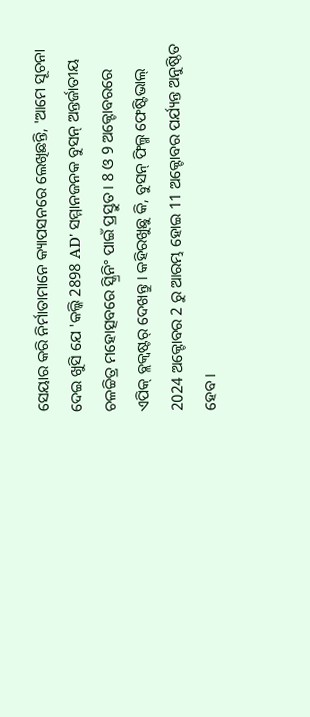ସେୟାର କରି ନିର୍ମାତାମାନେ କ୍ୟାପସନରେ ଲେଖିଛନ୍ତି, 'ଆମେ ସୂଚନା ଦେଇ ଖୁସି ଯେ 'କଲ୍କି 2898 AD' ସମ୍ମାନଜନକ ବୁସନ୍ ଅନ୍ତର୍ଜାତୀୟ ଚଳଚ୍ଚିତ୍ର ମହୋତ୍ସବରେ ସ୍କ୍ରିନିଂ ପାଇଁ ପ୍ରସ୍ତୁତ । 8 ଓ 9 ଅକ୍ଟୋବରରେ ଏପିକ୍ ବ୍ଲକ୍ବଷ୍ଟର୍ ଦେଖନ୍ତୁ । କହିରଖୁଛୁ କି, ବୁସନ୍ ଫିଲ୍ମ ଫେଷ୍ଟିଭାଲ୍ 2024 ଅକ୍ଟୋବର 2 ରୁ ଆରମ୍ଭ ହୋଇ 11 ଅକ୍ଟୋବର ପର୍ଯ୍ୟନ୍ତ ଅନୁଷ୍ଠିତ ହେବ ।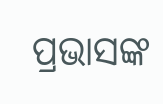ପ୍ରଭାସଙ୍କ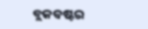ବ୍ଲକବଷ୍ଟର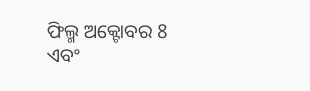ଫିଲ୍ମ ଅକ୍ଟୋବର 8 ଏବଂ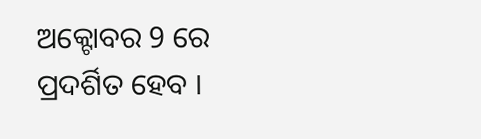ଅକ୍ଟୋବର 9 ରେ ପ୍ରଦର୍ଶିତ ହେବ ।